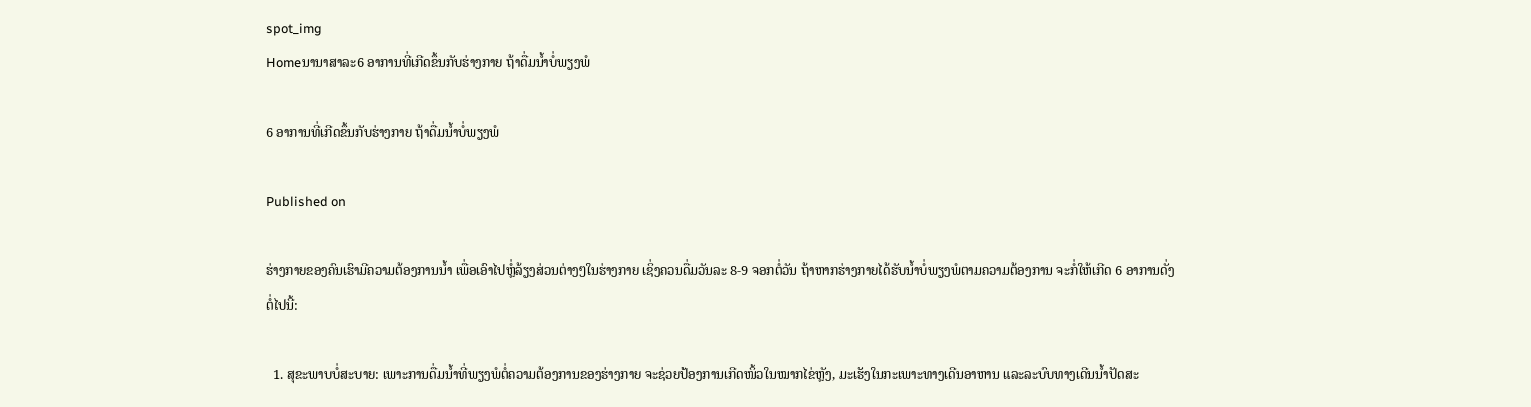spot_img
Homeນານາສາລະ6 ອາການທີ່ເກີດຂຶ້ນກັບຮ່າງກາຍ ຖ້າດື່ມນໍ້າບໍ່ພຽງພໍ

6 ອາການທີ່ເກີດຂຶ້ນກັບຮ່າງກາຍ ຖ້າດື່ມນໍ້າບໍ່ພຽງພໍ

Published on

ຮ່າງກາຍຂອງຄົນເຮົາມີຄວາມຕ້ອງການນໍ້າ ເພື່ອເອົາໄປຫຼໍ່ລ້ຽງສ່ວນຕ່າງໆໃນຮ່າງກາຍ ເຊິ່ງຄວນດື່ມວັນລະ 8-9 ຈອກຕໍ່ວັນ ຖ້າຫາກຮ່າງກາຍໄດ້ຮັບນໍ້າບໍ່ພຽງພໍຕາມຄວາມຕ້ອງການ ຈະກໍ່ໃຫ້ເກີດ 6 ອາການດັ່ງຕໍ່ໄປນີ້:

  1. ສຸຂະພາບບໍ່ສະບາຍ: ເພາະການດື່ມນໍ້າທີ່ພຽງພໍຕໍ່ຄວາມຕ້ອງການຂອງຮ່າງກາຍ ຈະຊ່ວຍປ້ອງການເກີດໜິ້ວໃນໝາກໄຂ່ຫຼັງ, ມະເຮັງໃນກະເພາະທາງເດີນອາຫານ ແລະລະບົບທາງເດີນນໍ້າປັດສະ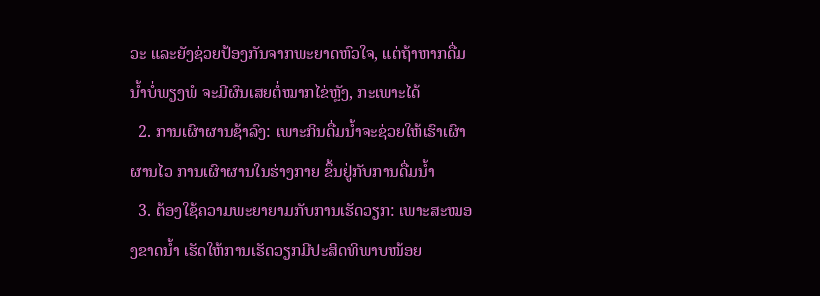ວະ ແລະຍັງຊ່ວຍປ້ອງກັນຈາກພະຍາດຫົວໃຈ, ແຕ່ຖ້າຫາກດື່ມນໍ້າບໍ່ພຽງພໍ ຈະມີຜົນເສຍຕໍ່ໝາກໄຂ່ຫຼັງ, ກະເພາະໄດ້
  2. ການເຜົາຜານຊ້າລົງ: ເພາະກິນດື່ມນໍ້າຈະຊ່ວຍໃຫ້ເຮົາເຜົາຜານໄວ ການເຜົາຜານໃນຮ່າງກາຍ ຂຶ້ນຢູ່ກັບການດື່ມນໍ້າ
  3. ຕ້ອງໃຊ້ຄວາມພະຍາຍາມກັບການເຮັດວຽກ: ເພາະສະໝອງຂາດນໍ້າ ເຮັດໃຫ້ການເຮັດວຽກມີປະສິດທິພາບໜ້ອຍ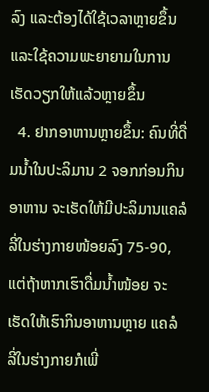ລົງ ແລະຕ້ອງໄດ້ໃຊ້ເວລາຫຼາຍຂຶ້ນ ແລະໃຊ້ຄວາມພະຍາຍາມໃນການເຮັດວຽກໃຫ້ແລ້ວຫຼາຍຂຶ້ນ
  4. ຢາກອາຫານຫຼາຍຂຶ້ນ: ຄົນທີ່ດື່ມນໍ້າໃນປະລິມານ 2 ຈອກກ່ອນກິນອາຫານ ຈະເຮັດໃຫ້ມີປະລິມານແຄລໍລີ່ໃນຮ່າງກາຍໜ້ອຍລົງ 75-90, ແຕ່ຖ້າຫາກເຮົາດື່ມນໍ້າໜ້ອຍ ຈະເຮັດໃຫ້ເຮົາກິນອາຫານຫຼາຍ ແຄລໍລີ່ໃນຮ່າງກາຍກໍເພີ່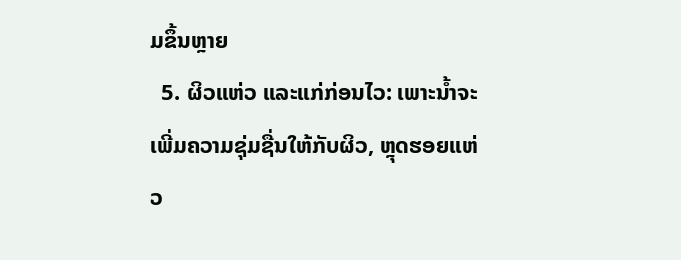ມຂຶ້ນຫຼາຍ
  5. ຜິວແຫ່ວ ແລະແກ່ກ່ອນໄວ: ເພາະນໍ້າຈະເພີ່ມຄວາມຊຸ່ມຊື່ນໃຫ້ກັບຜິວ, ຫຼຸດຮອຍແຫ່ວ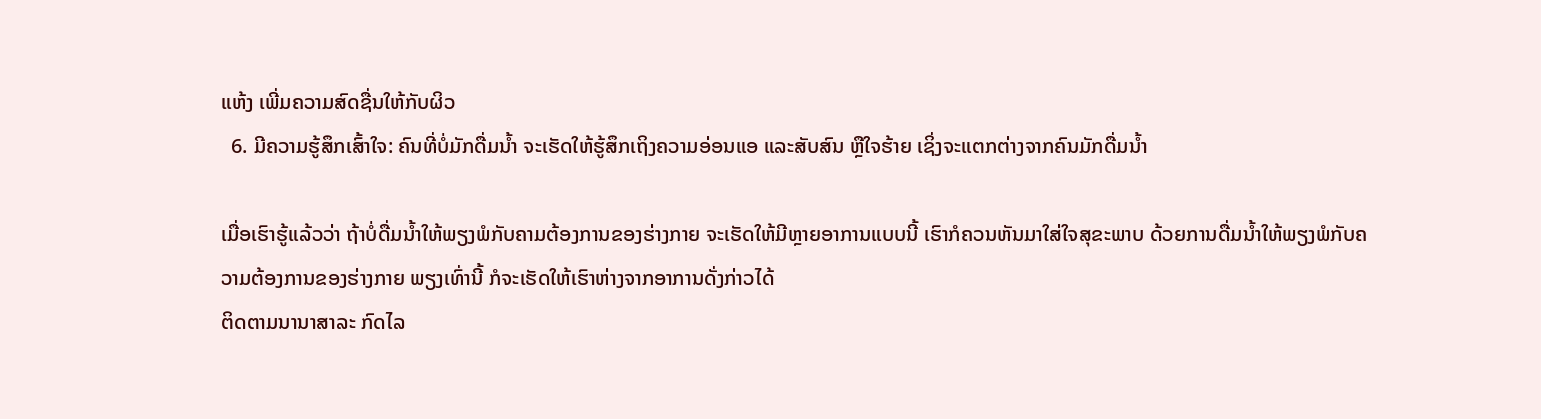ແຫ້ງ ເພີ່ມຄວາມສົດຊື່ນໃຫ້ກັບຜິວ
  6. ມີຄວາມຮູ້ສຶກເສົ້າໃຈ: ຄົນທີ່ບໍ່ມັກດື່ມນໍ້າ ຈະເຮັດໃຫ້ຮູ້ສຶກເຖິງຄວາມອ່ອນແອ ແລະສັບສົນ ຫຼືໃຈຮ້າຍ ເຊິ່ງຈະແຕກຕ່າງຈາກຄົນມັກດື່ມນໍ້າ

ເມື່ອເຮົາຮູ້ແລ້ວວ່າ ຖ້າບໍ່ດື່ມນໍ້າໃຫ້ພຽງພໍກັບຄາມຕ້ອງການຂອງຮ່າງກາຍ ຈະເຮັດໃຫ້ມີຫຼາຍອາການແບບນີ້ ເຮົາກໍຄວນຫັນມາໃສ່ໃຈສຸຂະພາບ ດ້ວຍການດື່ມນໍ້າໃຫ້ພຽງພໍກັບຄວາມຕ້ອງການຂອງຮ່າງກາຍ ພຽງເທົ່ານີ້ ກໍຈະເຮັດໃຫ້ເຮົາຫ່າງຈາກອາການດັ່ງກ່າວໄດ້
ຕິດຕາມນານາສາລະ ກົດໄລ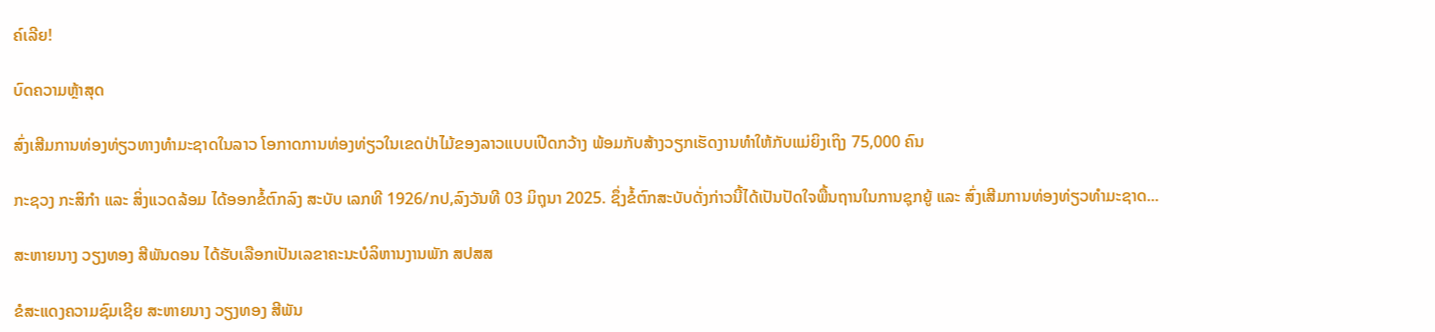ຄ໌ເລີຍ!

ບົດຄວາມຫຼ້າສຸດ

ສົ່ງເສີມການທ່ອງທ່ຽວທາງທຳມະຊາດໃນລາວ ໂອກາດການທ່ອງທ່ຽວໃນເຂດປ່າໄມ້ຂອງລາວແບບເປີດກວ້າງ ພ້ອມກັບສ້າງວຽກເຮັດງານທຳໃຫ້ກັບແມ່ຍິງເຖິງ 75,000 ຄົນ

ກະຊວງ ກະສິກໍາ ແລະ ສິ່ງແວດລ້ອມ ໄດ້ອອກຂໍ້ຕົກລົງ ສະບັບ ເລກທີ 1926/ກປ,ລົງວັນທີ 03 ມິຖຸນາ 2025. ຊຶ່ງຂໍ້ຕົກສະບັບດັ່ງກ່າວນີ້ໄດ້ເປັນປັດໃຈພື້ນຖານໃນການຊຸກຍູ້ ແລະ ສົ່ງເສີມການທ່ອງທ່ຽວທຳມະຊາດ...

ສະຫາຍນາງ ວຽງທອງ ສີພັນດອນ ໄດ້ຮັບເລືອກເປັນເລຂາຄະນະບໍລິຫານງານພັກ ສປສສ

ຂໍສະແດງຄວາມຊົມເຊີຍ ສະຫາຍນາງ ວຽງທອງ ສີພັນ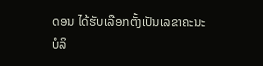ດອນ ໄດ້ຮັບເລືອກຕັ້ງເປັນເລຂາຄະນະບໍລິ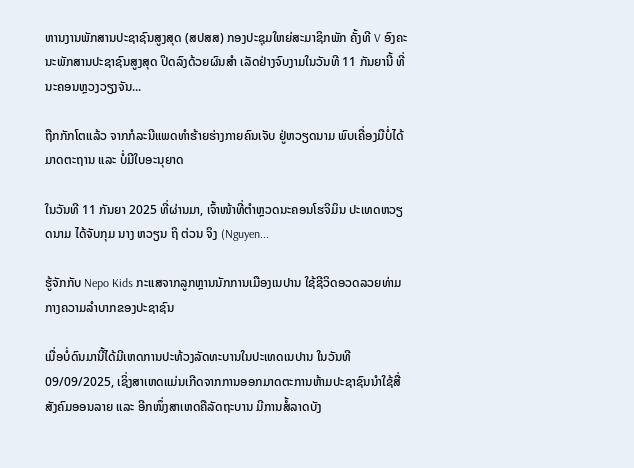ຫານງານພັກສານປະຊາຊົນສູງສຸດ (ສປສສ) ກອງປະຊຸມໃຫຍ່ສະມາຊິກພັກ ຄັ້ງທີ V ອົງຄະນະພັກສານປະຊາຊົນສູງສຸດ ປິດລົງດ້ວຍຜົນສຳ ເລັດຢ່າງຈົບງາມໃນວັນທີ 11 ກັນຍານີ້ ທີ່ນະຄອນຫຼວງວຽງຈັນ...

ຖືກກັກໂຕແລ້ວ ຈາກກໍລະນີແພດທຳຮ້າຍຮ່າງກາຍຄົນເຈັບ ຢູ່ຫວຽດນາມ ພົບເຄື່ອງມືບໍ່ໄດ້ມາດຕະຖານ ແລະ ບໍ່ມີໃບອະນຸຍາດ

ໃນວັນທີ 11 ກັນຍາ 2025 ທີ່ຜ່ານມາ, ເຈົ້າໜ້າທີ່ຕຳຫຼວດນະຄອນໂຮຈິມິນ ປະເທດຫວຽດນາມ ໄດ້ຈັບກຸມ ນາງ ຫວຽນ ຖິ ຕ່ວນ ຈິງ (Nguyen...

ຮູ້ຈັກກັບ Nepo Kids ກະແສຈາກລູກຫຼານນັກການເມືອງເນປານ ໃຊ້ຊີວິດອວດລວຍທ່າມກາງຄວາມລຳບາກຂອງປະຊາຊົນ

ເມື່ອບໍ່ດົນມານີ້ໄດ້ມີເຫດການປະທ້ວງລັດທະບານໃນປະເທດເນປານ ໃນວັນທີ 09/09/2025, ເຊິ່ງສາເຫດແມ່ນເກີດຈາກການອອກມາດຕະການຫ້າມປະຊາຊົນນໍາໃຊ້ສື່ສັງຄົມອອນລາຍ ແລະ ອີກໜຶ່ງສາເຫດຄືລັດຖະບານ ມີການສໍ້ລາດບັງ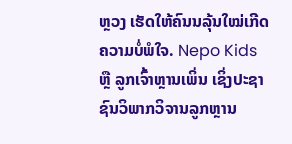ຫຼວງ ເຮັດໃຫ້ຄົນນລຸ້ນໃໝ່ເກີດຄວາມບໍ່ພໍໃຈ. Nepo Kids ຫຼື ລູກເຈົ້າຫຼານເພິ່ນ ເຊິ່ງປະຊາຊົນວິພາກວິຈານລູກຫຼານ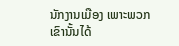ນັກງານເມືອງ ເພາະພວກເຂົານັ້ນໄດ້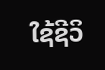ໃຊ້ຊີວິ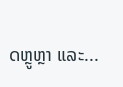ດຫຼູຫຼາ ແລະ...